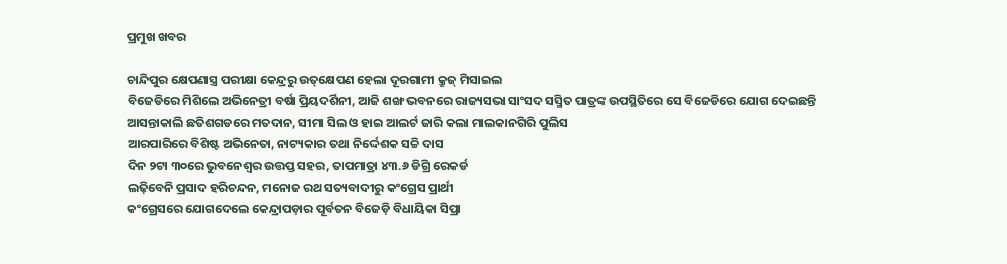ପ୍ରମୁଖ ଖବର

ଚାନ୍ଦିପୁର କ୍ଷେପଣାସ୍ତ୍ର ପରୀକ୍ଷା କେନ୍ଦ୍ରରୁ ଉତ୍‌କ୍ଷେପଣ ହେଲା ଦୂରଗାମୀ କ୍ରୁଜ୍‌ ମିସାଇଲ
ବିଜେଡିରେ ମିଶିଲେ ଅଭିନେତ୍ରୀ ବର୍ଷା ପ୍ରିୟଦର୍ଶିନୀ, ଆଜି ଶଙ୍ଖ ଭବନରେ ରାଜ୍ୟସଭା ସାଂସଦ ସସ୍ମିତ ପାତ୍ରଙ୍କ ଉପସ୍ଥିତିରେ ସେ ବିଜେଡିରେ ଯୋଗ ଦେଇଛନ୍ତି
ଆସନ୍ତାକାଲି ଛତିଶଗଡରେ ମତଦାନ, ସୀମା ସିଲ ଓ ହାଇ ଆଲର୍ଟ ଜାରି କଲା ମାଲକାନଗିରି ପୁଲିସ
ଆରପାରିରେ ବିଶିଷ୍ଟ ଅଭିନେତା, ନାଟ୍ୟକାର ତଥା ନିର୍ଦ୍ଦେଶକ ସଚ୍ଚି ଦାସ
ଦିନ ୨ଟା ୩୦ରେ ଭୁବନେଶ୍ବର ଉତ୍ତପ୍ତ ସହର, ତାପମାତ୍ରା ୪୩.୬ ଡିଗ୍ରି ରେକର୍ଡ
ଲଢ଼ିବେନି ପ୍ରସାଦ ହରିଚନ୍ଦନ, ମନୋଜ ରଥ ସତ୍ୟବାଦୀରୁ କଂଗ୍ରେସ ପ୍ରାର୍ଥୀ
କଂଗ୍ରେସରେ ଯୋଗଦେଲେ କେନ୍ଦ୍ରାପଡ଼ାର ପୂର୍ବତନ ବିଜେଡ଼ି ବିଧାୟିକା ସିପ୍ରା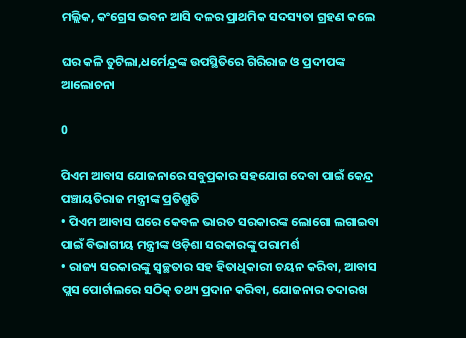ମଲ୍ଲିକ, କଂଗ୍ରେସ ଭବନ ଆସି ଦଳର ପ୍ରାଥମିକ ସଦସ୍ୟତା ଗ୍ରହଣ କଲେ

ଘର କଳି ତୁଟିଲା,ଧର୍ମେନ୍ଦ୍ରଙ୍କ ଉପସ୍ଥିତିରେ ଗିରିରାଜ ଓ ପ୍ରଦୀପଙ୍କ ଆଲୋଚନା

0

ପିଏମ ଆବାସ ଯୋଜନାରେ ସବୁପ୍ରକାର ସହଯୋଗ ଦେବା ପାଇଁ କେନ୍ଦ୍ର ପଞ୍ଚାୟତିରାଜ ମନ୍ତ୍ରୀଙ୍କ ପ୍ରତିଶ୍ରୁତି
• ପିଏମ ଆବାସ ଘରେ କେବଳ ଭାରତ ସରକାରଙ୍କ ଲୋଗୋ ଲଗାଇବା ପାଇଁ ବିଭାଗୀୟ ମନ୍ତ୍ରୀଙ୍କ ଓଡ଼ିଶା ସରକାରଙ୍କୁ ପରାମର୍ଶ
• ରାଜ୍ୟ ସରକାରଙ୍କୁ ସ୍ୱଚ୍ଛତାର ସହ ହିତାଧିକାରୀ ଚୟନ କରିବା, ଆବାସ ପ୍ଲସ ପୋର୍ଟାଲରେ ସଠିକ୍ ତଥ୍ୟ ପ୍ରଦାନ କରିବା, ଯୋଜନାର ତଦାରଖ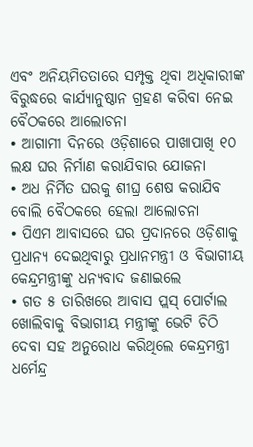ଏବଂ ଅନିୟମିତତାରେ ସମ୍ପୃକ୍ତ ଥିବା ଅଧିକାରୀଙ୍କ ବିରୁଦ୍ଧରେ କାର୍ଯ୍ୟାନୁଷ୍ଠାନ ଗ୍ରହଣ କରିବା ନେଇ ବୈଠକରେ ଆଲୋଚନା
• ଆଗାମୀ ଦିନରେ ଓଡ଼ିଶାରେ ପାଖାପାଖି ୧୦ ଲକ୍ଷ ଘର ନିର୍ମାଣ କରାଯିବାର ଯୋଜନା
• ଅଧ ନିର୍ମିତ ଘରକୁ ଶୀଘ୍ର ଶେଷ କରାଯିବ ବୋଲି ବୈଠକରେ ହେଲା ଆଲୋଚନା
• ପିଏମ ଆବାସରେ ଘର ପ୍ରଦାନରେ ଓଡ଼ିଶାକୁ ପ୍ରଧାନ୍ୟ ଦେଇଥିବାରୁ ପ୍ରଧାନମନ୍ତ୍ରୀ ଓ ବିଭାଗୀୟ କେନ୍ଦ୍ରମନ୍ତ୍ରୀଙ୍କୁ ଧନ୍ୟବାଦ ଜଣାଇଲେ
• ଗତ ୫ ତାରିଖରେ ଆବାସ ପ୍ଲସ୍ ପୋର୍ଟାଲ ଖୋଲିବାକୁ ବିଭାଗୀୟ ମନ୍ତ୍ରୀଙ୍କୁ ଭେଟି ଚିଠି ଦେବା ସହ ଅନୁରୋଧ କରିଥିଲେ କେନ୍ଦ୍ରମନ୍ତ୍ରୀ ଧର୍ମେନ୍ଦ୍ର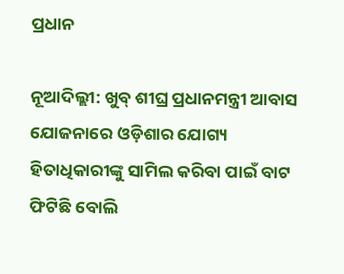ପ୍ରଧାନ

ନୂଆଦିଲ୍ଲୀ: ଖୁବ୍ ଶୀଘ୍ର ପ୍ରଧାନମନ୍ତ୍ରୀ ଆବାସ ଯୋଜନାରେ ଓଡ଼ିଶାର ଯୋଗ୍ୟ ହିତାଧିକାରୀଙ୍କୁ ସାମିଲ କରିବା ପାଇଁ ବାଟ ଫିଟିଛି ବୋଲି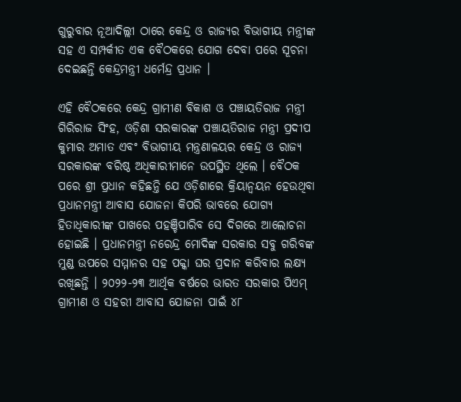ଗୁରୁବାର ନୂଆଦିଲ୍ଲୀ ଠାରେ କେନ୍ଦ୍ର ଓ ରାଜ୍ୟର ବିଭାଗୀୟ ମନ୍ତ୍ରୀଙ୍କ ସହ ଏ ସମ୍ପର୍କୀତ ଏକ ବୈଠକରେ ଯୋଗ ଦେବା ପରେ ସୂଚନା ଦେଇଛନ୍ତି କେନ୍ଦ୍ରମନ୍ତ୍ରୀ ଧର୍ମେନ୍ଦ୍ର ପ୍ରଧାନ ।

ଏହି ବୈଠକରେ କେନ୍ଦ୍ର ଗ୍ରାମୀଣ ବିକାଶ ଓ ପଞ୍ଚାୟତିରାଜ ମନ୍ତ୍ରୀ ଗିରିରାଜ ସିଂହ, ଓଡ଼ିଶା ସରକାରଙ୍କ ପଞ୍ଚାୟତିରାଜ ମନ୍ତ୍ରୀ ପ୍ରଦୀପ କୁମାର ଅମାତ ଏବଂ ବିଭାଗୀୟ ମନ୍ତ୍ରଣାଳୟର କେନ୍ଦ୍ର ଓ ରାଜ୍ୟ ସରକାରଙ୍କ ବରିଷ୍ଠ ଅଧିକାରୀମାନେ ଉପସ୍ଥିତ ଥିଲେ । ବୈଠକ ପରେ ଶ୍ରୀ ପ୍ରଧାନ କହିଛନ୍ତି ଯେ ଓଡ଼ିଶାରେ କ୍ରିୟାନ୍ୱୟନ ହେଉଥିବା ପ୍ରଧାନମନ୍ତ୍ରୀ ଆବାସ ଯୋଜନା କିପରି ଭାବରେ ଯୋଗ୍ୟ ହିତାଧିକାରୀଙ୍କ ପାଖରେ ପହଞ୍ଚିପାରିବ ସେ ଦିଗରେ ଆଲୋଚନା ହୋଇଛି । ପ୍ରଧାନମନ୍ତ୍ରୀ ନରେନ୍ଦ୍ର ମୋଦିଙ୍କ ସରକାର ସବୁ ଗରିବଙ୍କ ମୁଣ୍ଡ ଉପରେ ସମ୍ମାନର ସହ ପକ୍କା ଘର ପ୍ରଦାନ କରିବାର ଲକ୍ଷ୍ୟ ରଖିଛନ୍ତି । ୨୦୨୨-୨୩ ଆର୍ଥିକ ବର୍ଷରେ ଭାରତ ସରକାର ପିଏମ୍ ଗ୍ରାମୀଣ ଓ ସହରୀ ଆବାସ ଯୋଜନା ପାଇଁ ୪୮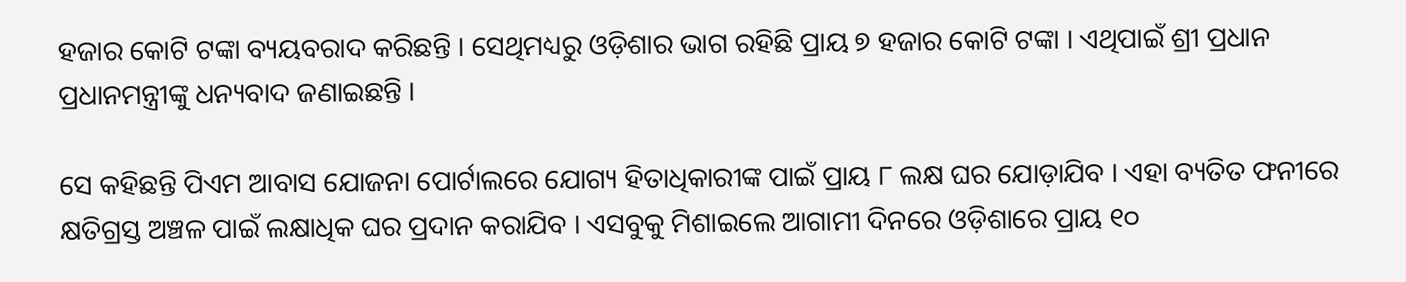ହଜାର କୋଟି ଟଙ୍କା ବ୍ୟୟବରାଦ କରିଛନ୍ତି । ସେଥିମଧ୍ୟରୁ ଓଡ଼ିଶାର ଭାଗ ରହିଛି ପ୍ରାୟ ୭ ହଜାର କୋଟି ଟଙ୍କା । ଏଥିପାଇଁ ଶ୍ରୀ ପ୍ରଧାନ ପ୍ରଧାନମନ୍ତ୍ରୀଙ୍କୁ ଧନ୍ୟବାଦ ଜଣାଇଛନ୍ତି ।

ସେ କହିଛନ୍ତି ପିଏମ ଆବାସ ଯୋଜନା ପୋର୍ଟାଲରେ ଯୋଗ୍ୟ ହିତାଧିକାରୀଙ୍କ ପାଇଁ ପ୍ରାୟ ୮ ଲକ୍ଷ ଘର ଯୋଡ଼ାଯିବ । ଏହା ବ୍ୟତିତ ଫନୀରେ କ୍ଷତିଗ୍ରସ୍ତ ଅଞ୍ଚଳ ପାଇଁ ଲକ୍ଷାଧିକ ଘର ପ୍ରଦାନ କରାଯିବ । ଏସବୁକୁ ମିଶାଇଲେ ଆଗାମୀ ଦିନରେ ଓଡ଼ିଶାରେ ପ୍ରାୟ ୧୦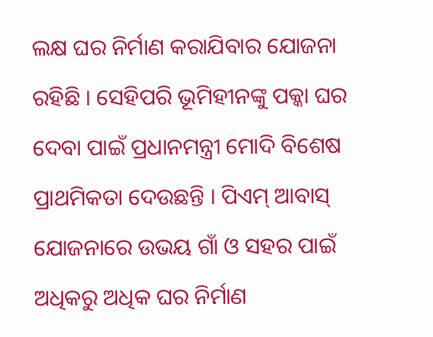ଲକ୍ଷ ଘର ନିର୍ମାଣ କରାଯିବାର ଯୋଜନା ରହିଛି । ସେହିପରି ଭୂମିହୀନଙ୍କୁ ପକ୍କା ଘର ଦେବା ପାଇଁ ପ୍ରଧାନମନ୍ତ୍ରୀ ମୋଦି ବିଶେଷ ପ୍ରାଥମିକତା ଦେଉଛନ୍ତି । ପିଏମ୍ ଆବାସ୍ ଯୋଜନାରେ ଉଭୟ ଗାଁ ଓ ସହର ପାଇଁ ଅଧିକରୁ ଅଧିକ ଘର ନିର୍ମାଣ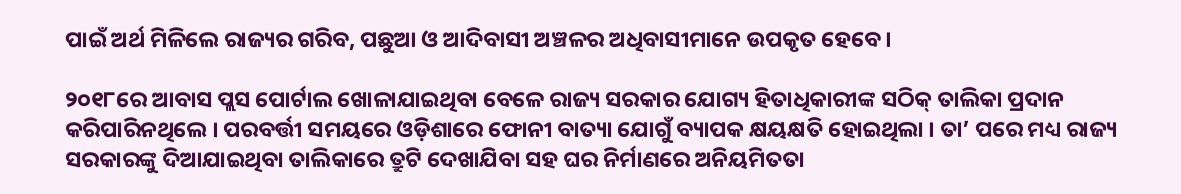ପାଇଁ ଅର୍ଥ ମିଳିଲେ ରାଜ୍ୟର ଗରିବ, ପଛୁଆ ଓ ଆଦିବାସୀ ଅଞ୍ଚଳର ଅଧିବାସୀମାନେ ଉପକୃତ ହେବେ ।

୨୦୧୮ରେ ଆବାସ ପ୍ଲସ ପୋର୍ଟାଲ ଖୋଳାଯାଇଥିବା ବେଳେ ରାଜ୍ୟ ସରକାର ଯୋଗ୍ୟ ହିତାଧିକାରୀଙ୍କ ସଠିକ୍ ତାଲିକା ପ୍ରଦାନ କରିପାରିନଥିଲେ । ପରବର୍ତ୍ତୀ ସମୟରେ ଓଡ଼ିଶାରେ ଫୋନୀ ବାତ୍ୟା ଯୋଗୁଁ ବ୍ୟାପକ କ୍ଷୟକ୍ଷତି ହୋଇଥିଲା । ତା’ ପରେ ମଧ୍ୟ ରାଜ୍ୟ ସରକାରଙ୍କୁ ଦିଆଯାଇଥିବା ତାଲିକାରେ ତ୍ରୁଟି ଦେଖାଯିବା ସହ ଘର ନିର୍ମାଣରେ ଅନିୟମିତତା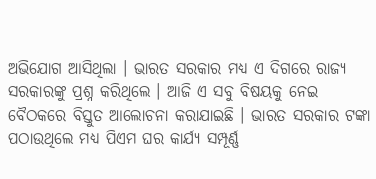ଅଭିଯୋଗ ଆସିଥିଲା । ଭାରତ ସରକାର ମଧ୍ୟ ଏ ଦିଗରେ ରାଜ୍ୟ ସରକାରଙ୍କୁ ପ୍ରଶ୍ନ କରିଥିଲେ । ଆଜି ଏ ସବୁ ବିଷୟକୁ ନେଇ ବୈଠକରେ ବିସ୍ତୁତ ଆଲୋଚନା କରାଯାଇଛି । ଭାରତ ସରକାର ଟଙ୍କା ପଠାଉଥିଲେ ମଧ୍ୟ ପିଏମ ଘର କାର୍ଯ୍ୟ ସମ୍ପୂର୍ଣ୍ଣ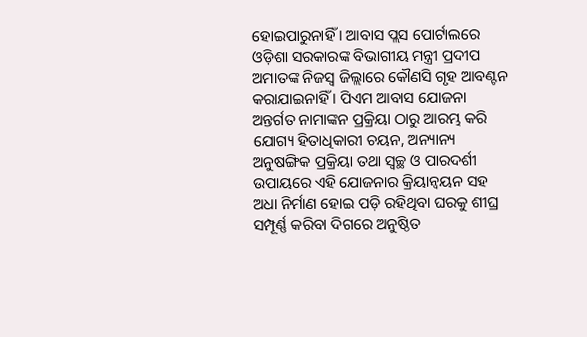ହୋଇପାରୁନାହିଁ । ଆବାସ ପ୍ଲସ ପୋର୍ଟାଲରେ ଓଡ଼ିଶା ସରକାରଙ୍କ ବିଭାଗୀୟ ମନ୍ତ୍ରୀ ପ୍ରଦୀପ ଅମାତଙ୍କ ନିଜସ୍ୱ ଜିଲ୍ଲାରେ କୌଣସି ଗୃହ ଆବଣ୍ଟନ କରାଯାଇନାହିଁ । ପିଏମ ଆବାସ ଯୋଜନା ଅନ୍ତର୍ଗତ ନାମାଙ୍କନ ପ୍ରକ୍ରିୟା ଠାରୁ ଆରମ୍ଭ କରି ଯୋଗ୍ୟ ହିତାଧିକାରୀ ଚୟନ, ଅନ୍ୟାନ୍ୟ ଅନୁଷଙ୍ଗିକ ପ୍ରକ୍ରିୟା ତଥା ସ୍ୱଚ୍ଛ ଓ ପାରଦର୍ଶୀ ଉପାୟରେ ଏହି ଯୋଜନାର କ୍ରିୟାନ୍ୱୟନ ସହ ଅଧା ନିର୍ମାଣ ହୋଇ ପଡ଼ି ରହିଥିବା ଘରକୁ ଶୀଘ୍ର ସମ୍ପୂର୍ଣ୍ଣ କରିବା ଦିଗରେ ଅନୁଷ୍ଠିତ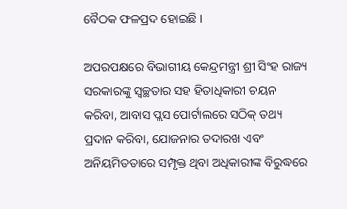ବୈଠକ ଫଳପ୍ରଦ ହୋଇଛି ।

ଅପରପକ୍ଷରେ ବିଭାଗୀୟ କେନ୍ଦ୍ରମନ୍ତ୍ରୀ ଶ୍ରୀ ସିଂହ ରାଜ୍ୟ ସରକାରଙ୍କୁ ସ୍ୱଚ୍ଛତାର ସହ ହିତାଧିକାରୀ ଚୟନ କରିବା, ଆବାସ ପ୍ଲସ ପୋର୍ଟାଲରେ ସଠିକ୍ ତଥ୍ୟ ପ୍ରଦାନ କରିବା, ଯୋଜନାର ତଦାରଖ ଏବଂ ଅନିୟମିତତାରେ ସମ୍ପୃକ୍ତ ଥିବା ଅଧିକାରୀଙ୍କ ବିରୁଦ୍ଧରେ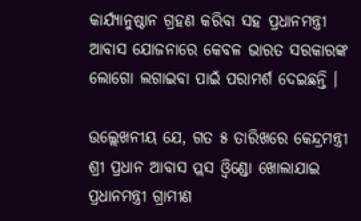କାର୍ଯ୍ୟାନୁଷ୍ଠାନ ଗ୍ରହଣ କରିବା ସହ ପ୍ରଧାନମନ୍ତ୍ରୀ ଆବାସ ଯୋଜନାରେ କେବଳ ଭାରତ ସରକାରଙ୍କ ଲୋଗୋ ଲଗାଇବା ପାଇଁ ପରାମର୍ଶ ଦେଇଛନ୍ତି ।

ଉଲ୍ଲେଖନୀୟ ଯେ, ଗତ ୫ ତାରିଖରେ କେନ୍ଦ୍ରମନ୍ତ୍ରୀ ଶ୍ରୀ ପ୍ରଧାନ ଆବାସ ପ୍ଲସ ଓ୍ୱିଣ୍ଡୋ ଖୋଲାଯାଇ ପ୍ରଧାନମନ୍ତ୍ରୀ ଗ୍ରାମୀଣ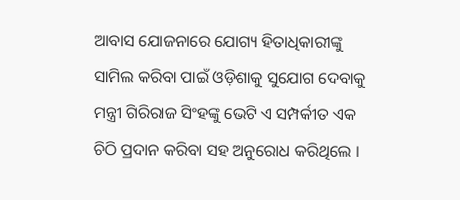ଆବାସ ଯୋଜନାରେ ଯୋଗ୍ୟ ହିତାଧିକାରୀଙ୍କୁ ସାମିଲ କରିବା ପାଇଁ ଓଡ଼ିଶାକୁ ସୁଯୋଗ ଦେବାକୁ ମନ୍ତ୍ରୀ ଗିରିରାଜ ସିଂହଙ୍କୁ ଭେଟି ଏ ସମ୍ପର୍କୀତ ଏକ ଚିଠି ପ୍ରଦାନ କରିବା ସହ ଅନୁରୋଧ କରିଥିଲେ ।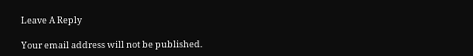Leave A Reply

Your email address will not be published.